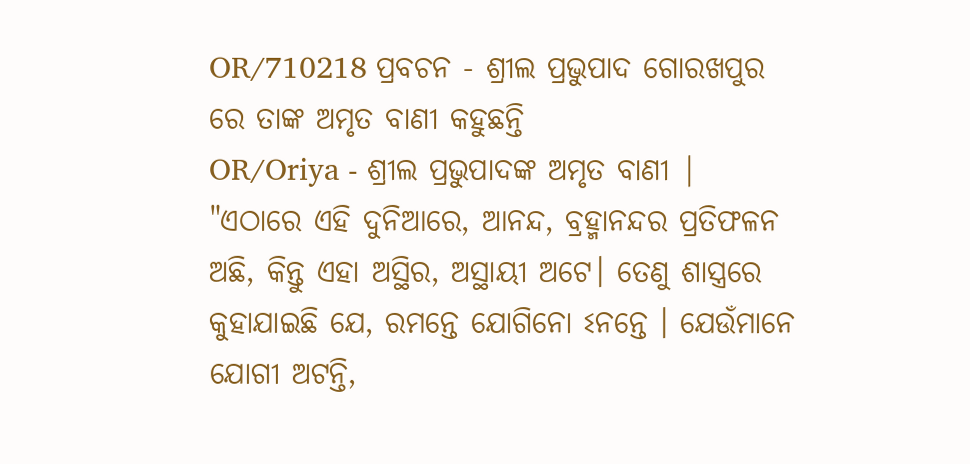OR/710218 ପ୍ରବଚନ - ଶ୍ରୀଲ ପ୍ରଭୁପାଦ ଗୋରଖପୁର ରେ ତାଙ୍କ ଅମୃତ ବାଣୀ କହୁଛନ୍ତି
OR/Oriya - ଶ୍ରୀଲ ପ୍ରଭୁପାଦଙ୍କ ଅମୃତ ବାଣୀ |
"ଏଠାରେ ଏହି ଦୁନିଆରେ, ଆନନ୍ଦ, ବ୍ରହ୍ମାନନ୍ଦର ପ୍ରତିଫଳନ ଅଛି, କିନ୍ତୁ ଏହା ଅସ୍ଥିର, ଅସ୍ଥାୟୀ ଅଟେ। ତେଣୁ ଶାସ୍ତ୍ରରେ କୁହାଯାଇଛି ଯେ, ରମନ୍ତେ ଯୋଗିନୋ ଽନନ୍ତେ । ଯେଉଁମାନେ ଯୋଗୀ ଅଟନ୍ତି,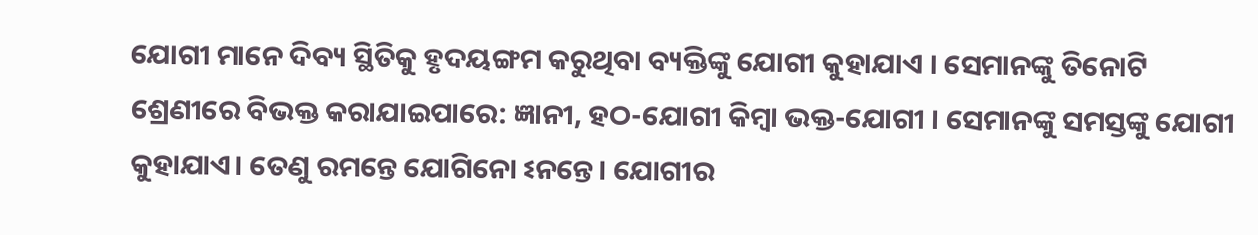ଯୋଗୀ ମାନେ ଦିବ୍ୟ ସ୍ଥିତିକୁ ହୃଦୟଙ୍ଗମ କରୁଥିବା ବ୍ୟକ୍ତିଙ୍କୁ ଯୋଗୀ କୁହାଯାଏ । ସେମାନଙ୍କୁ ତିନୋଟି ଶ୍ରେଣୀରେ ବିଭକ୍ତ କରାଯାଇପାରେ: ଜ୍ଞାନୀ, ହଠ-ଯୋଗୀ କିମ୍ବା ଭକ୍ତ-ଯୋଗୀ । ସେମାନଙ୍କୁ ସମସ୍ତଙ୍କୁ ଯୋଗୀ କୁହାଯାଏ। ତେଣୁ ରମନ୍ତେ ଯୋଗିନୋ ଽନନ୍ତେ। ଯୋଗୀର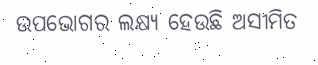ଉପଭୋଗର ଲକ୍ଷ୍ୟ ହେଉଛି ଅସୀମିତ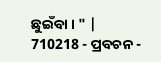ଛୁଇଁବା । " |
710218 - ପ୍ରବଚନ -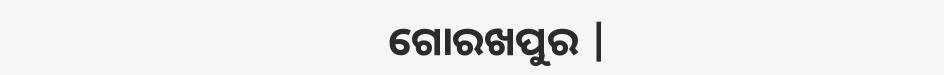ଗୋରଖପୁର |